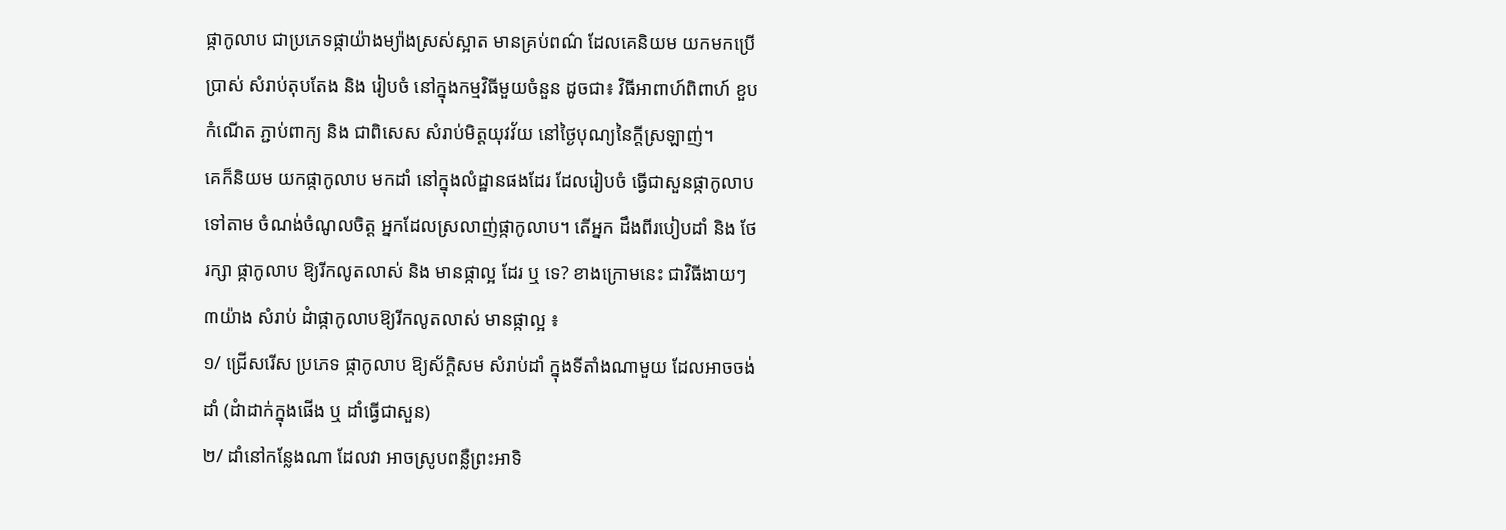ផ្កាកូលាប ជាប្រភេទផ្កាយ៉ាងម្យ៉ាងស្រស់ស្អាត មានគ្រប់ពណ៌ ដែលគេនិយម យកមកប្រើ
ប្រាស់ សំរាប់តុបតែង និង រៀបចំ នៅក្នុងកម្មវិធីមួយចំនួន ដូចជា៖ វិធីអាពាហ៍ពិពាហ៍ ខួប
កំណើត ភ្ជាប់ពាក្យ និង ជាពិសេស សំរាប់មិត្តយុវវ័យ នៅថ្ងៃបុណ្យនៃក្តីស្រឡាញ់។
គេក៏និយម យកផ្កាកូលាប មកដាំ នៅក្នុងលំដ្ឋានផងដែរ ដែលរៀបចំ ធ្វើជាសួនផ្កាកូលាប
ទៅតាម ចំណង់ចំណូលចិត្ត អ្នកដែលស្រលាញ់ផ្កាកូលាប។ តើអ្នក ដឹងពីរបៀបដាំ និង ថែ
រក្សា ផ្កាកូលាប ឱ្យរីកលូតលាស់ និង មានផ្កាល្អ ដែរ ឬ ទេ? ខាងក្រោមនេះ ជាវិធីងាយៗ
៣យ៉ាង សំរាប់ ដំាផ្កាកូលាបឱ្យរីកលូតលាស់ មានផ្កាល្អ ៖
១/ ជ្រើសរើស ប្រភេទ ផ្កាកូលាប ឱ្យស័ក្តិសម សំរាប់ដាំ ក្នុងទីតាំងណាមួយ ដែលអាចចង់
ដាំ (ដំាដាក់ក្នុងផើង ឬ ដាំធ្វើជាសួន)
២/ ដាំនៅកន្លែងណា ដែលវា អាចស្រូបពន្លឺព្រះអាទិ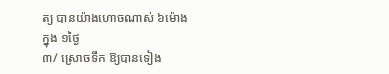ត្យ បានយ៉ាងហោចណាស់ ៦ម៉ោង
ក្នុង ១ថ្ងៃ
៣/ ស្រោចទឹក ឱ្យបានទៀង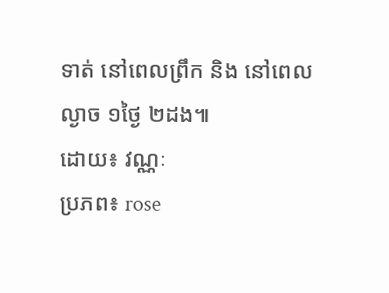ទាត់ នៅពេលព្រឹក និង នៅពេលល្ងាច ១ថ្ងៃ ២ដង៕
ដោយ៖ វណ្ណៈ
ប្រភព៖ rose